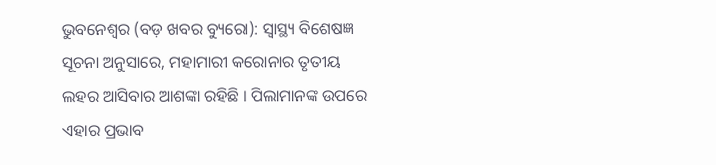ଭୁବନେଶ୍ୱର (ବଡ଼ ଖବର ବ୍ୟୁରୋ): ସ୍ୱାସ୍ଥ୍ୟ ବିଶେଷଜ୍ଞ ସୂଚନା ଅନୁସାରେ, ମହାମାରୀ କରୋନାର ତୃତୀୟ ଲହର ଆସିବାର ଆଶଙ୍କା ରହିଛି । ପିଲାମାନଙ୍କ ଉପରେ ଏହାର ପ୍ରଭାବ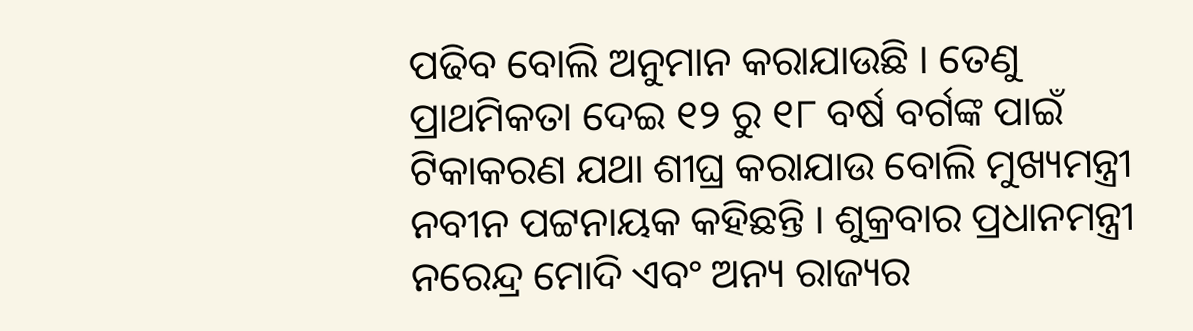ପଢିବ ବୋଲି ଅନୁମାନ କରାଯାଉଛି । ତେଣୁ ପ୍ରାଥମିକତା ଦେଇ ୧୨ ରୁ ୧୮ ବର୍ଷ ବର୍ଗଙ୍କ ପାଇଁ ଟିକାକରଣ ଯଥା ଶୀଘ୍ର କରାଯାଉ ବୋଲି ମୁଖ୍ୟମନ୍ତ୍ରୀ ନବୀନ ପଟ୍ଟନାୟକ କହିଛନ୍ତି । ଶୁକ୍ରବାର ପ୍ରଧାନମନ୍ତ୍ରୀ ନରେନ୍ଦ୍ର ମୋଦି ଏବଂ ଅନ୍ୟ ରାଜ୍ୟର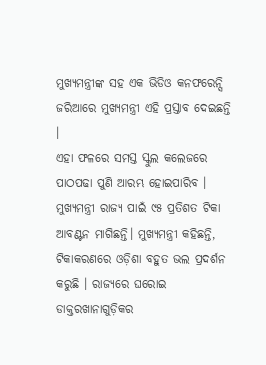ମୁଖ୍ୟମନ୍ତ୍ରୀଙ୍କ ସହ ଏକ ଭିଡିଓ କନଫରେନ୍ସି ଜରିଆରେ ମୁଖ୍ୟମନ୍ତ୍ରୀ ଏହି ପ୍ରସ୍ତାବ ଦେଇଛନ୍ତି ।
ଏହା ଫଳରେ ସମସ୍ତ ସ୍କୁଲ କଲେଜରେ ପାଠପଢା ପୁଣି ଆରମ୍ଭ ହୋଇପାରିବ । ମୁଖ୍ୟମନ୍ତ୍ରୀ ରାଜ୍ୟ ପାଇଁ ୯୫ ପ୍ରତିଶତ ଟିକା ଆବଣ୍ଟନ ମାଗିଛନ୍ତି। ମୁଖ୍ୟମନ୍ତ୍ରୀ କହିଛନ୍ତି, ଟିକାକରଣରେ ଓଡ଼ିଶା ବହୁତ ଭଲ ପ୍ରଦର୍ଶନ କରୁଛି । ରାଜ୍ୟରେ ଘରୋଇ ଡାକ୍ତରଖାନାଗୁଡ଼ିକର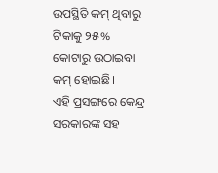ଉପସ୍ଥିତି କମ୍ ଥିବାରୁ ଟିକାକୁ ୨୫% କୋଟାରୁ ଉଠାଇବା କମ୍ ହୋଇଛି।
ଏହି ପ୍ରସଙ୍ଗରେ କେନ୍ଦ୍ର ସରକାରଙ୍କ ସହ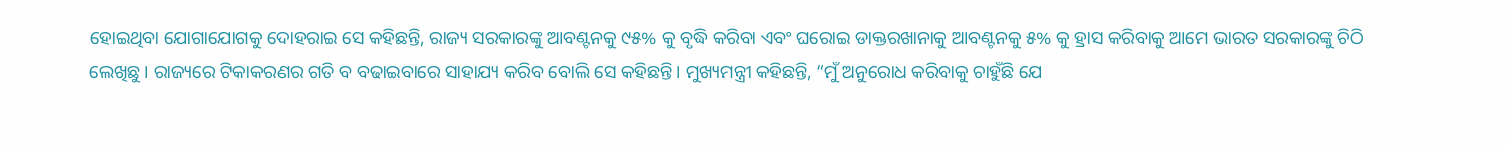ହୋଇଥିବା ଯୋଗାଯୋଗକୁ ଦୋହରାଇ ସେ କହିଛନ୍ତି, ରାଜ୍ୟ ସରକାରଙ୍କୁ ଆବଣ୍ଟନକୁ ୯୫% କୁ ବୃଦ୍ଧି କରିବା ଏବଂ ଘରୋଇ ଡାକ୍ତରଖାନାକୁ ଆବଣ୍ଟନକୁ ୫% କୁ ହ୍ରାସ କରିବାକୁ ଆମେ ଭାରତ ସରକାରଙ୍କୁ ଚିଠି ଲେଖିଛୁ। ରାଜ୍ୟରେ ଟିକାକରଣର ଗତି ବ ବଢାଇବାରେ ସାହାଯ୍ୟ କରିବ ବୋଲି ସେ କହିଛନ୍ତି। ମୁଖ୍ୟମନ୍ତ୍ରୀ କହିଛନ୍ତି, “ମୁଁ ଅନୁରୋଧ କରିବାକୁ ଚାହୁଁଛି ଯେ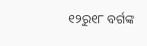୧୨ରୁ୧୮ ବର୍ଗଙ୍କ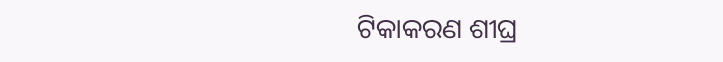ଟିକାକରଣ ଶୀଘ୍ର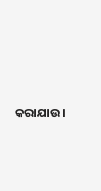କରାଯାଉ।